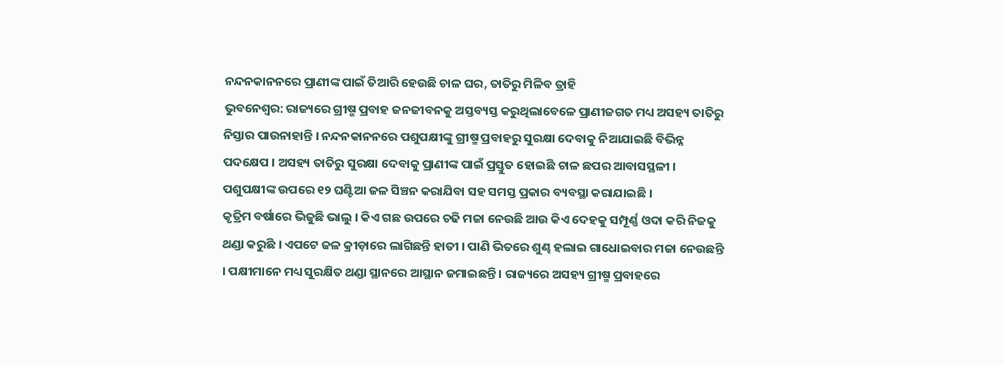ନନ୍ଦନକାନନରେ ପ୍ରାଣୀଙ୍କ ପାଇଁ ତିଆରି ହେଉଛି ଚାଳ ଘର, ତାତିରୁ ମିଳିବ ତ୍ରାହି
ଭୁବନେଶ୍ୱର: ରାଜ୍ୟରେ ଗ୍ରୀଷ୍ମ ପ୍ରବାହ ଜନଜୀବନକୁ ଅସ୍ତବ୍ୟସ୍ତ କରୁଥିଲାବେଳେ ପ୍ରାଣୀଜଗତ ମଧ୍ୟ ଅସହ୍ୟ ତାତିରୁ ନିସ୍ତାର ପାଉନାହାନ୍ତି । ନନ୍ଦନକାନନରେ ପଶୁପକ୍ଷୀଙ୍କୁ ଗ୍ରୀଷ୍ମ ପ୍ରବାହରୁ ସୁରକ୍ଷା ଦେବାକୁ ନିଆଯାଇଛି ବିଭିନ୍ନ ପଦକ୍ଷେପ । ଅସହ୍ୟ ତାତିରୁ ସୁରକ୍ଷା ଦେବାକୁ ପ୍ରାଣୀଙ୍କ ପାଇଁ ପ୍ରସ୍ତୁତ ହୋଇଛି ଚାଳ ଛପର ଆବାସସ୍ଥଳୀ । ପଶୁପକ୍ଷୀଙ୍କ ଉପରେ ୧୨ ଘଣ୍ଟିଆ ଜଳ ସିଞ୍ଚନ କରାଯିବା ସହ ସମସ୍ତ ପ୍ରକାର ବ୍ୟବସ୍ଥା କରାଯାଇଛି ।
କୃତ୍ରିମ ବର୍ଷାରେ ଭିଜୁଛି ଭାଲୁ । କିଏ ଗଛ ଉପରେ ଚଢି ମଜା ନେଉଛି ଆଉ କିଏ ଦେହକୁ ସମ୍ପୂର୍ଣ୍ଣ ଓଦା କରି ନିଜକୁ ଥଣ୍ଡା କରୁଛି । ଏପଟେ ଜଳ କ୍ରୀଡ଼ାରେ ଲାଗିଛନ୍ତି ହାତୀ । ପାଣି ଭିତରେ ଶୁଣ୍ଢ ହଲାଇ ଗାଧୋଇବାର ମଜା ନେଉଛନ୍ତି । ପକ୍ଷୀମାନେ ମଧ୍ୟ ସୁରକ୍ଷିତ ଥଣ୍ଡା ସ୍ଥାନରେ ଆସ୍ଥାନ ଜମାଇଛନ୍ତି । ରାଜ୍ୟରେ ଅସହ୍ୟ ଗ୍ରୀଷ୍ମ ପ୍ରବାହରେ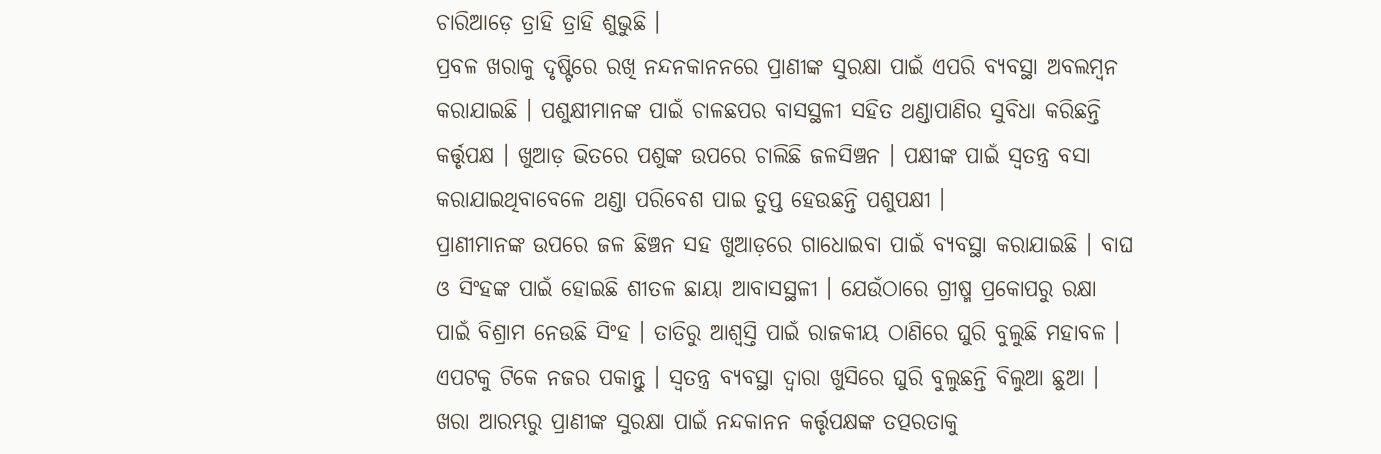ଚାରିଆଡ଼େ ତ୍ରାହି ତ୍ରାହି ଶୁଭୁଛି ।
ପ୍ରବଳ ଖରାକୁ ଦୃଷ୍ଟିରେ ରଖି ନନ୍ଦନକାନନରେ ପ୍ରାଣୀଙ୍କ ସୁରକ୍ଷା ପାଇଁ ଏପରି ବ୍ୟବସ୍ଥା ଅବଲମ୍ବନ କରାଯାଇଛି । ପଶୁକ୍ଷୀମାନଙ୍କ ପାଇଁ ଚାଳଛପର ବାସସ୍ଥଳୀ ସହିତ ଥଣ୍ଡାପାଣିର ସୁବିଧା କରିଛନ୍ତି କର୍ତ୍ତୃପକ୍ଷ । ଖୁଆଡ଼ ଭିତରେ ପଶୁଙ୍କ ଉପରେ ଚାଲିଛି ଜଳସିଞ୍ଚନ । ପକ୍ଷୀଙ୍କ ପାଇଁ ସ୍ବତନ୍ତ୍ର ବସା କରାଯାଇଥିବାବେଳେ ଥଣ୍ଡା ପରିବେଶ ପାଇ ତୁପ୍ତ ହେଉଛନ୍ତି ପଶୁପକ୍ଷୀ ।
ପ୍ରାଣୀମାନଙ୍କ ଉପରେ ଜଳ ଛିଞ୍ଚନ ସହ ଖୁଆଡ଼ରେ ଗାଧୋଇବା ପାଇଁ ବ୍ୟବସ୍ଥା କରାଯାଇଛି । ବାଘ ଓ ସିଂହଙ୍କ ପାଇଁ ହୋଇଛି ଶୀତଳ ଛାୟା ଆବାସସ୍ଥଳୀ । ଯେଉଁଠାରେ ଗ୍ରୀଷ୍ମ ପ୍ରକୋପରୁ ରକ୍ଷା ପାଇଁ ବିଶ୍ରାମ ନେଉଛି ସିଂହ । ତାତିରୁ ଆଶ୍ବସ୍ତି ପାଇଁ ରାଜକୀୟ ଠାଣିରେ ଘୁରି ବୁଲୁଛି ମହାବଳ । ଏପଟକୁ ଟିକେ ନଜର ପକାନ୍ତୁ । ସ୍ବତନ୍ତ୍ର ବ୍ୟବସ୍ଥା ଦ୍ବାରା ଖୁସିରେ ଘୁରି ବୁଲୁଛନ୍ତି ବିଲୁଆ ଛୁଆ । ଖରା ଆରମ୍ଭରୁ ପ୍ରାଣୀଙ୍କ ସୁରକ୍ଷା ପାଇଁ ନନ୍ଦକାନନ କର୍ତ୍ତୃପକ୍ଷଙ୍କ ତତ୍ପରତାକୁ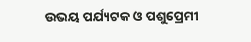ଉଭୟ ପର୍ଯ୍ୟଟକ ଓ ପଶୁପ୍ରେମୀ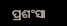ପ୍ରଶଂସା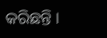କରିଛନ୍ତି ।